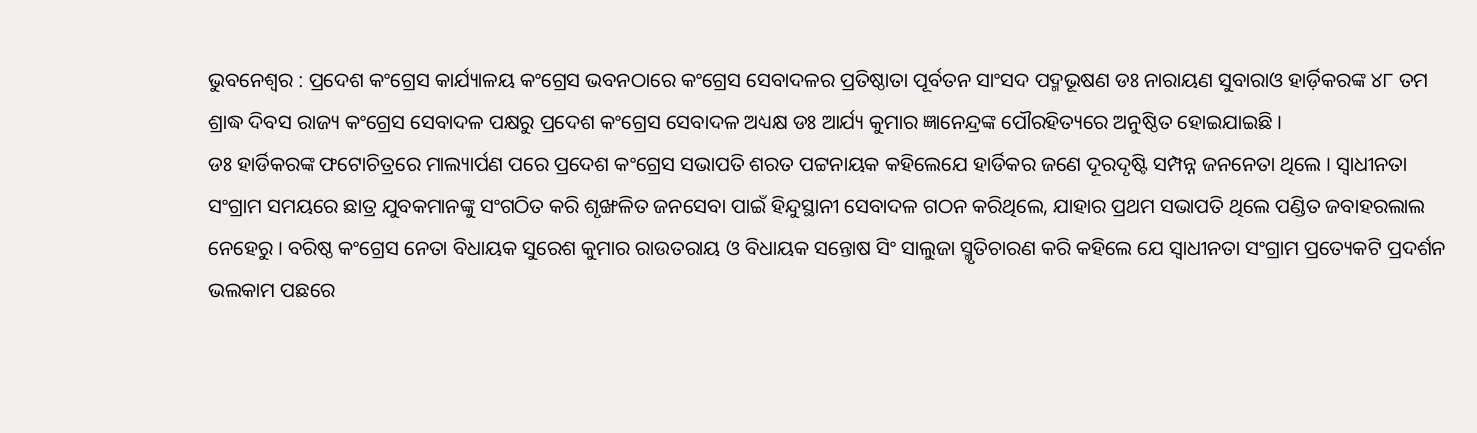ଭୁବନେଶ୍ୱର : ପ୍ରଦେଶ କଂଗ୍ରେସ କାର୍ଯ୍ୟାଳୟ କଂଗ୍ରେସ ଭବନଠାରେ କଂଗ୍ରେସ ସେବାଦଳର ପ୍ରତିଷ୍ଠାତା ପୂର୍ବତନ ସାଂସଦ ପଦ୍ମଭୂଷଣ ଡଃ ନାରାୟଣ ସୁବାରାଓ ହାର୍ଡ଼ିକରଙ୍କ ୪୮ ତମ ଶ୍ରାଦ୍ଧ ଦିବସ ରାଜ୍ୟ କଂଗ୍ରେସ ସେବାଦଳ ପକ୍ଷରୁ ପ୍ରଦେଶ କଂଗ୍ରେସ ସେବାଦଳ ଅଧ୍ୟକ୍ଷ ଡଃ ଆର୍ଯ୍ୟ କୁମାର ଜ୍ଞାନେନ୍ଦ୍ରଙ୍କ ପୌରହିତ୍ୟରେ ଅନୁଷ୍ଠିତ ହୋଇଯାଇଛି ।
ଡଃ ହାର୍ଡିକରଙ୍କ ଫଟୋଚିତ୍ରରେ ମାଲ୍ୟାର୍ପଣ ପରେ ପ୍ରଦେଶ କଂଗ୍ରେସ ସଭାପତି ଶରତ ପଟ୍ଟନାୟକ କହିଲେଯେ ହାର୍ଡିକର ଜଣେ ଦୂରଦୃଷ୍ଟି ସମ୍ପନ୍ନ ଜନନେତା ଥିଲେ । ସ୍ୱାଧୀନତା ସଂଗ୍ରାମ ସମୟରେ ଛାତ୍ର ଯୁବକମାନଙ୍କୁ ସଂଗଠିତ କରି ଶୃଙ୍ଖଳିତ ଜନସେବା ପାଇଁ ହିନ୍ଦୁସ୍ଥାନୀ ସେବାଦଳ ଗଠନ କରିଥିଲେ, ଯାହାର ପ୍ରଥମ ସଭାପତି ଥିଲେ ପଣ୍ଡିତ ଜବାହରଲାଲ ନେହେରୁ । ବରିଷ୍ଠ କଂଗ୍ରେସ ନେତା ବିଧାୟକ ସୁରେଶ କୁମାର ରାଉତରାୟ ଓ ବିଧାୟକ ସନ୍ତୋଷ ସିଂ ସାଲୁଜା ସ୍ମୃତିଚାରଣ କରି କହିଲେ ଯେ ସ୍ୱାଧୀନତା ସଂଗ୍ରାମ ପ୍ରତ୍ୟେକଟି ପ୍ରଦର୍ଶନ ଭଲକାମ ପଛରେ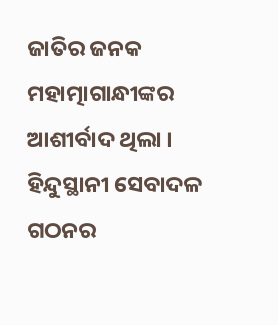ଜାତିର ଜନକ ମହାତ୍ମାଗାନ୍ଧୀଙ୍କର ଆଶୀର୍ବାଦ ଥିଲା । ହିନ୍ଦୁସ୍ଥାନୀ ସେବାଦଳ ଗଠନର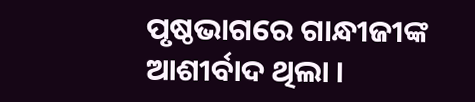ପୃଷ୍ଠଭାଗରେ ଗାନ୍ଧୀଜୀଙ୍କ ଆଶୀର୍ବାଦ ଥିଲା ।